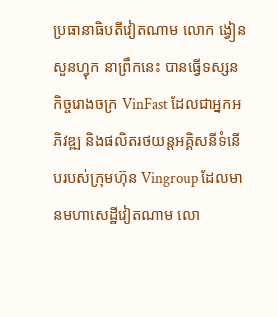ប្រធានាធិបតីវៀតណាម លោក ង្វៀន សួនហ្វុក នាព្រឹកនេះ បានធ្វើទស្សនកិច្ចរោងចក្រ VinFast ដែលជាអ្នកអភិវឌ្ឍ និងផលិតរថយន្តអគ្គិសនីទំនើបរបស់ក្រុមហ៊ុន Vingroup ដែលមានមហាសេដ្ឋីវៀតណាម លោ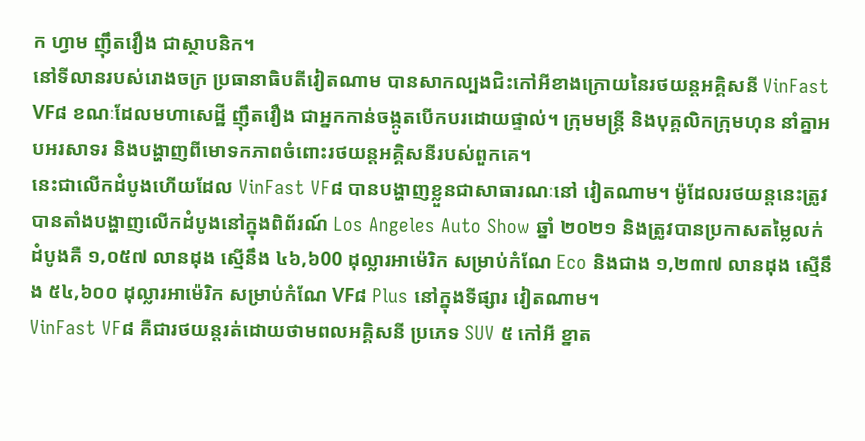ក ហ្វាម ញ៉ឹតវឿង ជាស្ថាបនិក។
នៅទីលានរបស់រោងចក្រ ប្រធានាធិបតីវៀតណាម បានសាកល្បងជិះកៅអីខាងក្រោយនៃរថយន្តអគ្គិសនី VinFast VF៨ ខណៈដែលមហាសេដ្ឋី ញ៉ឹតវឿង ជាអ្នកកាន់ចង្កូតបើកបរដោយផ្ទាល់។ ក្រុមមន្ត្រី និងបុគ្គលិកក្រុមហុន នាំគ្នាអបអរសាទរ និងបង្ហាញពីមោទកភាពចំពោះរថយន្តអគ្គិសនីរបស់ពួកគេ។
នេះជាលើកដំបូងហើយដែល VinFast VF៨ បានបង្ហាញខ្លួនជាសាធារណៈនៅ វៀតណាម។ ម៉ូដែលរថយន្តនេះត្រូវបានតាំងបង្ហាញលើកដំបូងនៅក្នុងពិព័រណ៍ Los Angeles Auto Show ឆ្នាំ ២០២១ និងត្រូវបានប្រកាសតម្លៃលក់ដំបូងគឺ ១,០៥៧ លានដុង ស្មើនឹង ៤៦,៦00 ដុល្លារអាម៉េរិក សម្រាប់កំណែ Eco និងជាង ១,២៣៧ លានដុង ស្មើនឹង ៥៤,៦០០ ដុល្លារអាម៉េរិក សម្រាប់កំណែ VF៨ Plus នៅក្នុងទីផ្សារ វៀតណាម។
VinFast VF៨ គឺជារថយន្តរត់ដោយថាមពលអគ្គិសនី ប្រភេទ SUV ៥ កៅអី ខ្នាត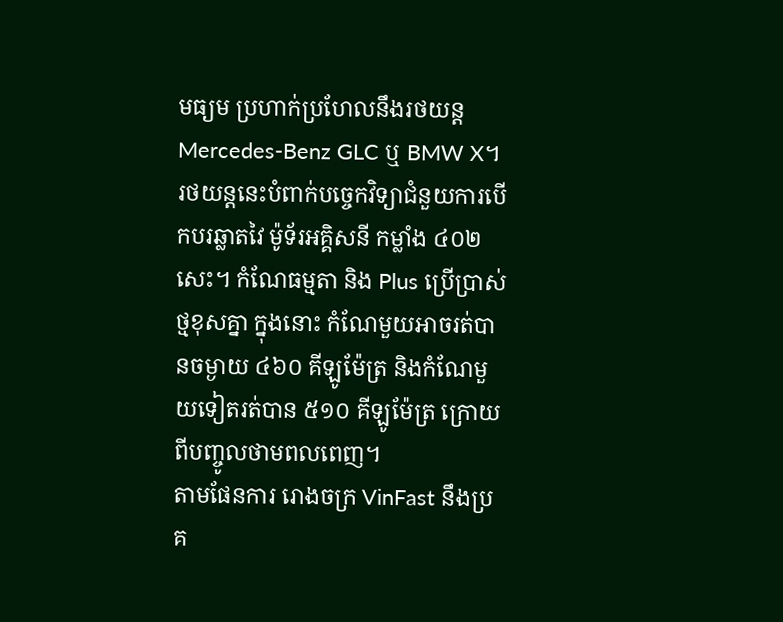មធ្យម ប្រហាក់ប្រហែលនឹងរថយន្ត Mercedes-Benz GLC ឬ BMW X។ រថយន្តនេះបំពាក់បច្ចេកវិទ្យាជំនួយការបើកបរឆ្លាតវៃ ម៉ូទ័រអគ្គិសនី កម្លាំង ៤០២ សេះ។ កំណែធម្មតា និង Plus ប្រើប្រាស់ថ្មខុសគ្នា ក្នុងនោះ កំណែមួយអាចរត់បានចម្ងាយ ៤៦០ គីឡូម៉ែត្រ និងកំណែមួយទៀតរត់បាន ៥១០ គីឡូម៉ែត្រ ក្រោយពីបញ្ចូលថាមពលពេញ។
តាមផែនការ រោងចក្រ VinFast នឹងប្រគ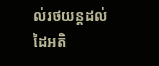ល់រថយន្តដល់ដៃអតិ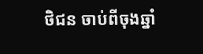ថិជន ចាប់ពីចុងឆ្នាំ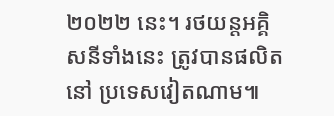២០២២ នេះ។ រថយន្តអគ្គិសនីទាំងនេះ ត្រូវបានផលិតនៅ ប្រទេសវៀតណាម៕